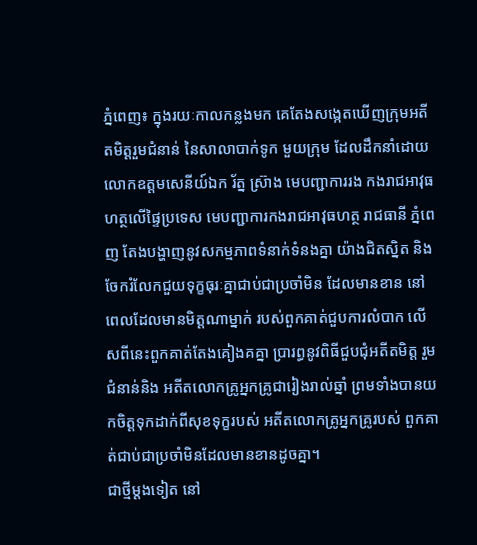ភ្នំពេញ៖ ក្នុងរយៈកាលកន្លងមក គេតែងសង្កេតឃើញក្រុមអតីតមិត្តរួមជំនាន់ នៃសាលាបាក់ទូក មួយក្រុម ដែលដឹកនាំដោយ លោកឧត្តមសេនីយ៍ឯក រ័ត្ន ស្រ៊ាង មេបញ្ជាការរង កងរាជអាវុធហត្ថលើផ្ទៃប្រទេស មេបញ្ជាការកងរាជអាវុធហត្ថ រាជធានី ភ្នំពេញ តែងបង្ហាញនូវសកម្មភាពទំនាក់ទំនងគ្នា យ៉ាងជិតស្និត និងចែករំលែកជួយទុក្ខធុរៈគ្នាជាប់ជាប្រចាំមិន ដែលមានខាន នៅពេលដែលមានមិត្តណាម្នាក់ របស់ពួកគាត់ជួបការលំបាក លើសពីនេះពួកគាត់តែងគៀងគគ្នា ប្រារព្ធនូវពិធីជួបជុំអតីតមិត្ត រួមជំនាន់និង អតីតលោកគ្រូអ្នកគ្រូជារៀងរាល់ឆ្នាំ ព្រមទាំងបានយកចិត្តទុកដាក់ពីសុខទុក្ខរបស់ អតីតលោកគ្រូអ្នកគ្រូរបស់ ពួកគាត់ជាប់ជាប្រចាំមិនដែលមានខានដូចគ្នា។
ជាថ្មីម្តងទៀត នៅ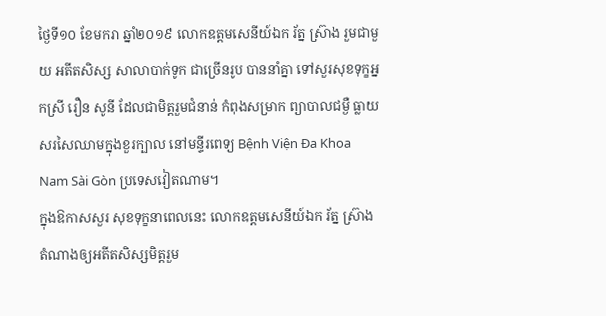ថ្ងៃទី១០ ខែមករា ឆ្នាំ២០១៩ លោកឧត្តមសេនីយ៍ឯក រ័ត្ន ស្រ៊ាង រួមជាមួយ អតីតសិស្ស សាលាបាក់ទូក ជាច្រើនរូប បាននាំគ្នា ទៅសួរសុខទុក្ខអ្នកស្រី រឿន សូនី ដែលជាមិត្តរួមជំនាន់ កំពុងសម្រាក ព្យាបាលជម្ងឺ ធ្លាយសរសៃឈាមក្នុងខួរក្បាល នៅមន្ទីរពេទ្យ Bệnh Viện Đa Khoa Nam Sài Gòn ប្រទេសវៀតណាម។
ក្នុងឱកាសសួរ សុខទុក្ខនាពេលនេះ លោកឧត្តមសេនីយ៍ឯក រ័ត្ន ស្រ៊ាង តំណាងឲ្យអតីតសិស្សមិត្តរួម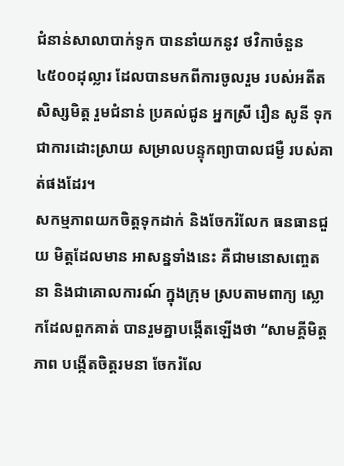ជំនាន់សាលាបាក់ទូក បាននាំយកនូវ ថវិកាចំនួន ៤៥០០ដុល្លារ ដែលបានមកពីការចូលរួម របស់អតីតសិស្សមិត្ត រួមជំនាន់ ប្រគល់ជូន អ្នកស្រី រឿន សូនី ទុកជាការដោះស្រាយ សម្រាលបន្ទុកព្យាបាលជម្ងឺ របស់គាត់ផងដែរ។
សកម្មភាពយកចិត្តទុកដាក់ និងចែករំលែក ធនធានជួយ មិត្តដែលមាន អាសន្នទាំងនេះ គឺជាមនោសញ្ចេតនា និងជាគោលការណ៍ ក្នុងក្រុម ស្របតាមពាក្យ ស្លោកដែលពួកគាត់ បានរួមគ្នាបង្កើតឡើងថា “សាមគ្គីមិត្តភាព បង្កើតចិត្តរមនា ចែករំលែ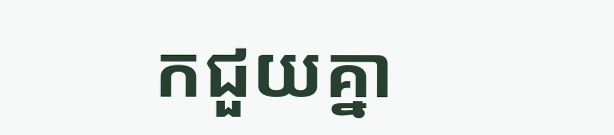កជួយគ្នា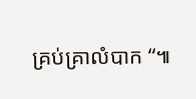គ្រប់គ្រាលំបាក “៕